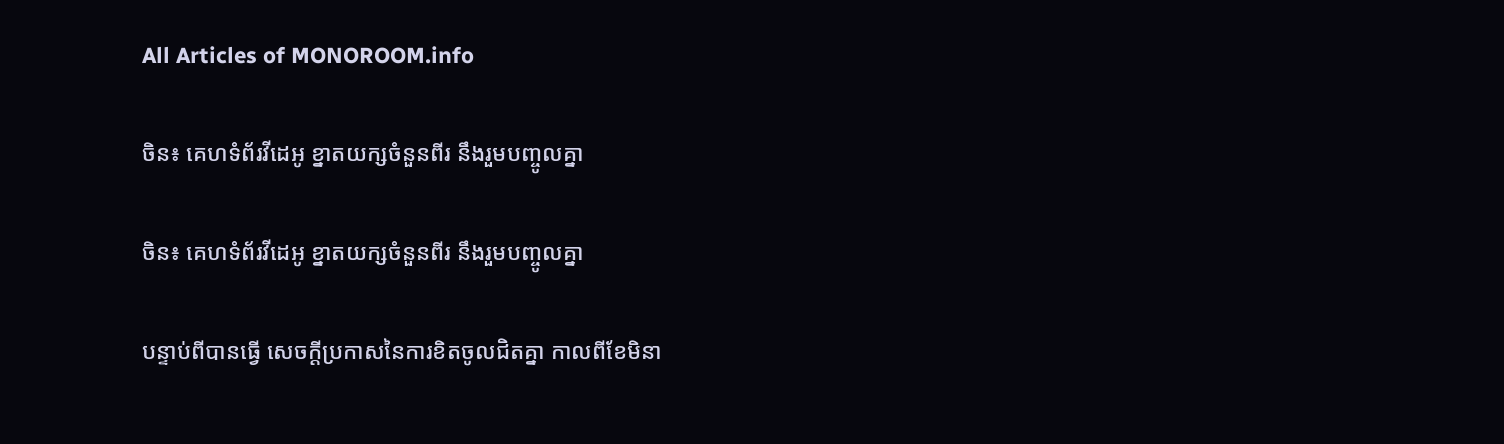All Articles of MONOROOM.info

ចិន៖ គេហទំព័រវីដេអូ ខ្នាតយក្សចំនួនពីរ នឹងរួមបញ្ចូលគ្នា

ចិន៖ គេហទំព័រវីដេអូ ខ្នាតយក្សចំនួនពីរ នឹងរួមបញ្ចូលគ្នា

បន្ទាប់ពីបានធ្វើ សេចក្ដីប្រកាសនៃការខិតចូលជិតគ្នា កាលពីខែមិនា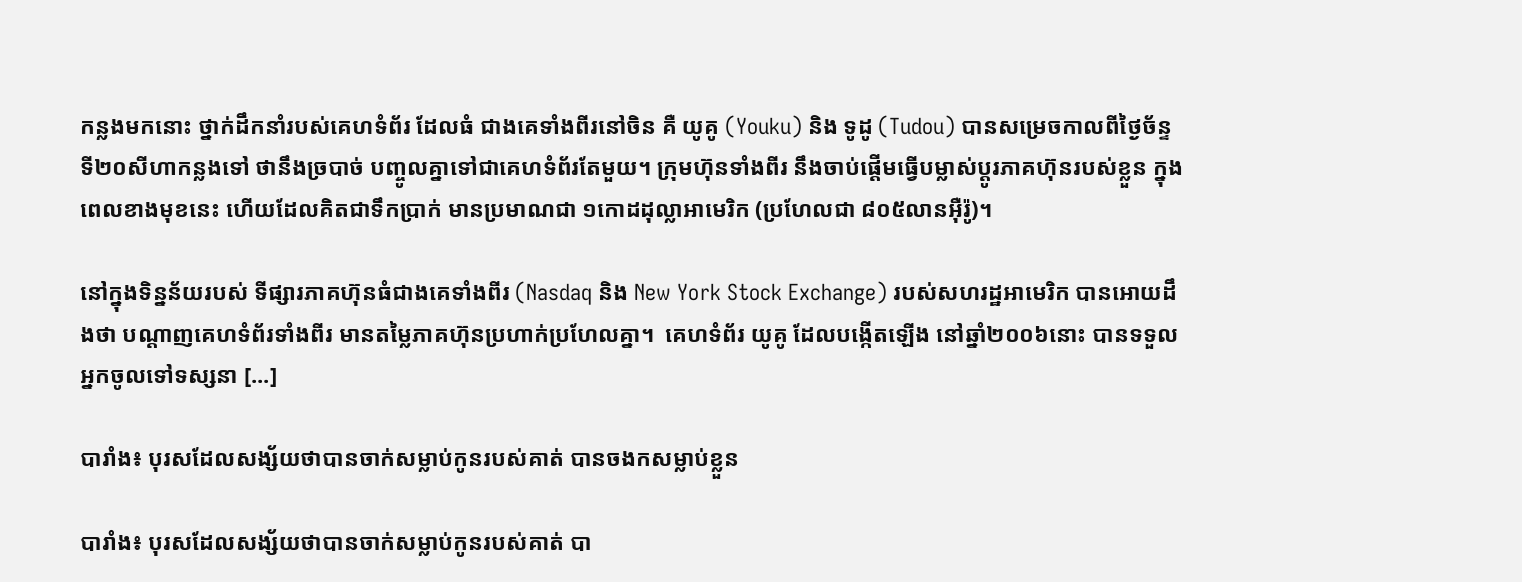កន្លងមកនោះ ថ្នាក់ដឹកនាំរបស់គេហទំព័រ ដែលធំ ជាងគេទាំងពីរនៅចិន គឺ យូគូ (Youku) និង ទូដូ (Tudou) បានសម្រេចកាលពីថ្ងៃច័ន្ទទី២០សីហាកន្លងទៅ ថានឹងច្របាច់ បញ្ចូលគ្នាទៅជាគេហទំព័រតែមួយ។ ក្រុមហ៊ុនទាំងពីរ នឹងចាប់ផ្ដើមធ្វើបម្លាស់ប្ដូរភាគហ៊ុនរបស់ខ្លួន ក្នុងពេលខាងមុខនេះ ហើយដែលគិតជាទឹកប្រាក់ មានប្រមាណជា ១កោដដុល្លាអាមេរិក (ប្រហែលជា ៨០៥លានអ៊ឺរ៉ូ)។

នៅក្នុងទិន្នន័យរបស់ ទីផ្សារភាគហ៊ុនធំជាងគេទាំងពីរ (Nasdaq និង New York Stock Exchange) របស់សហរដ្ឋអាមេរិក បានអោយដឹងថា បណ្ដាញគេហទំព័រទាំងពីរ មានតម្លៃភាគហ៊ុនប្រហាក់ប្រហែលគ្នា។  គេហទំព័រ យូគូ ដែលបង្កើតឡើង នៅឆ្នាំ២០០៦នោះ បានទទួលអ្នកចូលទៅទស្សនា [...]

បារាំង៖ បុរសដែលសង្ស័យថាបានចាក់សម្លាប់កូនរបស់គាត់ បានចងកសម្លាប់ខ្លួន

បារាំង៖ បុរសដែលសង្ស័យថាបានចាក់សម្លាប់កូនរបស់គាត់ បា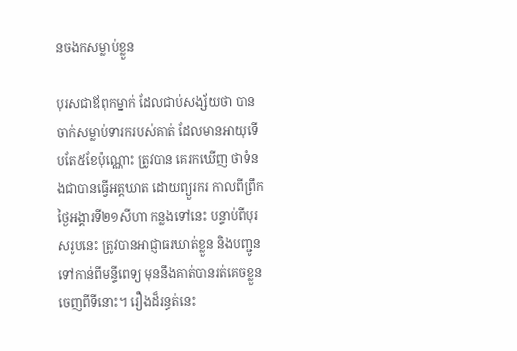នចងកសម្លាប់ខ្លួន

បុរសជាឪពុកម្នាក់ ដែលជាប់សង្ស័យថា បានចាក់សម្លាប់ទារករបស់គាត់ ដែលមានអាយុទើបតែ៥ខែប៉ុណ្ណោះ ត្រូវបាន គេរកឃើញ ថាទំនងជាបានធ្វើអត្តឃាត ដោយព្យួរករ កាលពីព្រឹកថ្ងៃអង្គារទី២១សីហា កន្លងទៅនេះ បន្ទាប់ពីបុរសរូបនេះ ត្រូវបានអាជ្ញាធរឃាត់ខ្លួន និងបញ្ជូនទៅកាន់ពីមន្ទីពេទ្យ មុននឹងគាត់បានរត់គេចខ្លួន ចេញពីទីនោះ។ រឿងដ៏រន្ធត់នេះ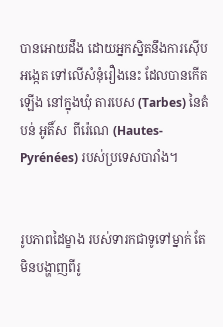បានអោយដឹង ដោយអ្នកស្និតនឹងការស៊ើបអង្កេត ទៅលើសំនុំរឿងនេះ ដែលបានកើតឡើង នៅក្នុងឃុំ តារបេស (Tarbes) នៃតំបន់ អូតិ៍ស  ពីរ៉េណេ (Hautes-Pyrénées) របស់ប្រទេសបារាំង។


រូបភាពដៃម្ខាង របស់ទារកជាទូទៅម្នាក់ តែមិនបង្ហាញពីរូ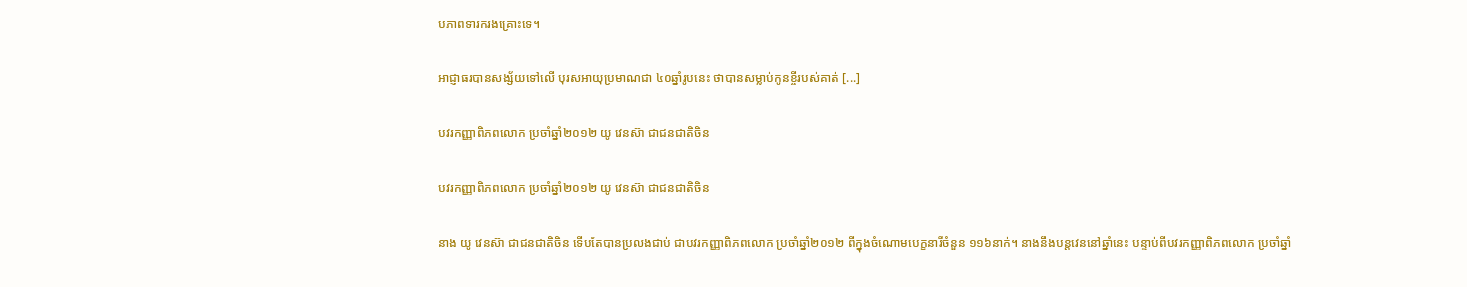បភាពទារករងគ្រោះទេ។

អាជ្ញាធរបានសង្ស័យទៅលើ បុរសអាយុប្រមាណជា ៤០ឆ្នាំរូបនេះ ថាបានសម្លាប់កូនខ្ចីរបស់គាត់ [...]

បវរកញ្ញាពិភពលោក ប្រចាំឆ្នាំ២០១២ យូ វេនស៊ា ជាជនជាតិចិន

បវរកញ្ញាពិភពលោក ប្រចាំឆ្នាំ២០១២ យូ វេនស៊ា ជាជនជាតិចិន

នាង យូ វេនស៊ា ជាជនជាតិចិន ទើបតែបានប្រលងជាប់ ជាបវរកញ្ញាពិភពលោក ប្រចាំឆ្នាំ២០១២ ពីក្នុងចំណោមបេក្ខនារីចំនួន ១១៦នាក់។ នាងនឹងបន្តវេននៅឆ្នាំនេះ បន្ទាប់ពីបវរកញ្ញាពិភពលោក ប្រចាំឆ្នាំ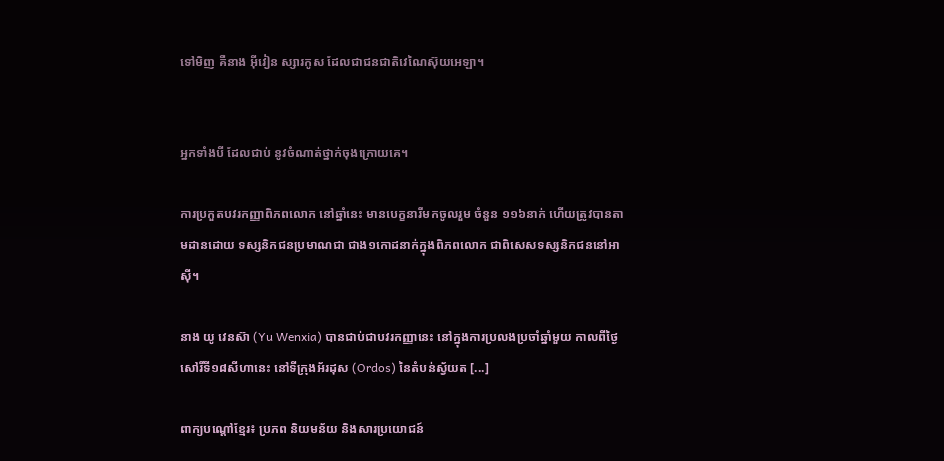ទៅមិញ គឺនាង អ៊ីវៀន ស្សារកូស ដែលជាជនជាតិវេណៃស៊ុយអេឡា។


អ្នកទាំងបី ដែលជាប់ នូវចំណាត់ថ្នាក់ចុងក្រោយគេ។

ការប្រកួតបវរកញ្ញាពិភពលោក នៅឆ្នាំនេះ មានបេក្ខនារីមកចូលរួម ចំនួន ១១៦នាក់ ហើយត្រូវបានតាមដានដោយ ទស្សនិកជនប្រមាណជា ជាង១កោដនាក់ក្នុងពិភពលោក ជាពិសេសទស្សនិកជននៅអាស៊ី។

នាង យូ វេនស៊ា (Yu Wenxia) បានជាប់ជាបវរកញ្ញានេះ នៅក្នុងការប្រលងប្រចាំឆ្នាំមួយ កាលពីថ្ងៃសៅរិ៍ទី១៨សីហានេះ នៅទីក្រុងអ័រដុស (Ordos) នៃតំបន់ស្វ័យត [...]

ពាក្យបណ្តៅខ្មែរ៖ ប្រភព និយមន័យ និងសារប្រយោជន៍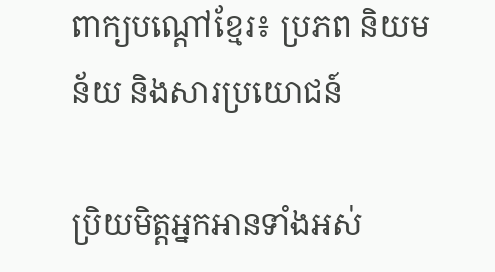ពាក្យបណ្តៅខ្មែរ៖ ប្រភព និយមន័យ និងសារប្រយោជន៍

ប្រិយមិត្តអ្នកអានទាំងអស់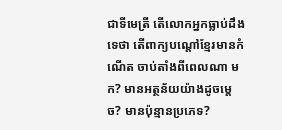ជាទីមេត្រី តើលោកអ្នកធ្លាប់ដឹងទេថា តើពាក្យបណ្តៅខ្មែរមានកំណើត ចាប់តាំងពីពេលណា មក? មានអត្ថន័យយ៉ាងដូចម្តេច? មានប៉ុន្មានប្រភេទ?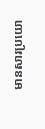មានសារប្រយោ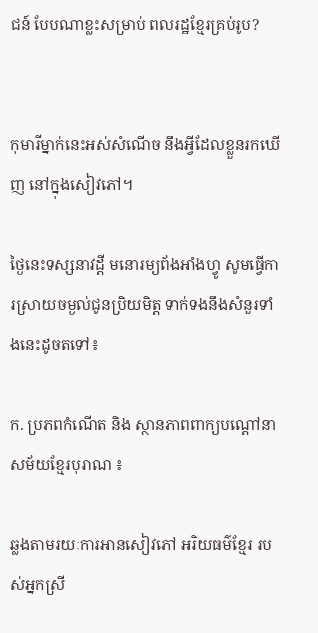ជន៍ បែបណាខ្លះសម្រាប់ ពលរដ្ឋខ្មែរគ្រប់រូប?


កុមារីម្នាក់នេះអស់សំណើច នឹងអ្វីដែលខ្លួនរកឃើញ នៅក្នុងសៀវភៅ។

ថ្ងៃនេះទស្សនាវដ្តី មនោរម្យព័ងអាំងហ្វូ សូមធ្វើការស្រាយចម្ងល់ជូនប្រិយមិត្ត ទាក់ទងនឹងសំនួរទាំងនេះដូចតទៅ៖

ក. ប្រភពកំណើត និង ស្ថានភាពពាក្យបណ្តៅនាសម័យខ្មែរបុរាណ ៖

ឆ្លងតាមរយៈការអានសៀវភៅ អរិយធម៌ខ្មែរ របស់អ្នកស្រី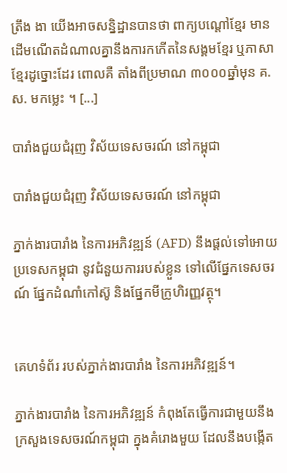ត្រឹង ងា យើងអាចសន្និដ្ឋានបានថា ពាក្យបណ្តៅខ្មែរ មាន ដើមណើតដំណាលគ្នានឹងការកកើតនៃសង្គមខ្មែរ ឬភាសាខ្មែរដូច្នោះដែរ ពោលគឺ តាំងពីប្រមាណ ៣០០០ឆ្នាំមុន គ.ស. មកម្លេះ ។ [...]

បារាំងជួយជំរុញ វិស័យទេសចរណ៍ នៅកម្ពុជា

បារាំងជួយជំរុញ វិស័យទេសចរណ៍ នៅកម្ពុជា

ភ្នាក់ងារបារាំង នៃការអភិវឌ្ឍន៍ (AFD) នឹងផ្ដល់ទៅអោយប្រទេសកម្ពុជា នូវជំនួយការរបស់ខ្លួន ទៅលើផ្នែកទេសចរណ៍ ផ្នែកដំណាំកៅស៊ូ និងផ្នែកមីក្រូហិរញ្ញវត្ថុ។


គេហទំព័រ របស់ភ្នាក់ងារបារាំង នៃការអភិវឌ្ឍន៍។

ភ្នាក់ងារបារាំង នៃការអភិវឌ្ឍន៍ កំពុងតែធ្វើការជាមួយនឹង ក្រសួងទេសចរណ៍កម្ពុជា ក្នុងគំរោងមួយ ដែលនឹងបង្កើត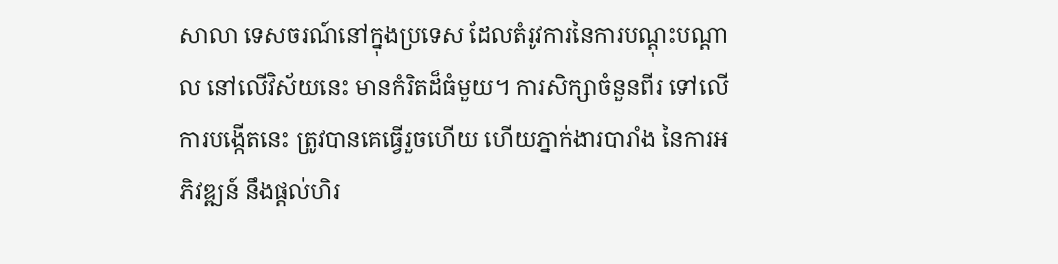សាលា ទេសចរណ៍នៅក្នុងប្រទេស ដែលតំរូវការនៃការបណ្ដុះបណ្ដាល នៅលើវិស័យនេះ មានកំរិតដ៏ធំមួយ។ ការសិក្សាចំនួនពីរ ទៅលើការបង្កើតនេះ ត្រូវបានគេធ្វើរួចហើយ ហើយភ្នាក់ងារបារាំង នៃការអភិវឌ្ឍន៍ នឹងផ្ដល់ហិរ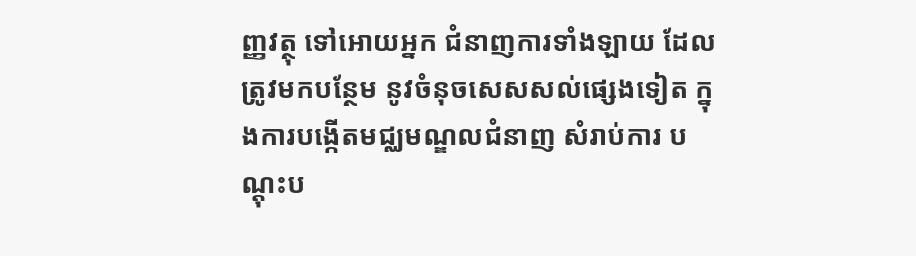ញ្ញវត្ថុ ទៅអោយអ្នក ជំនាញការទាំងឡាយ ដែលត្រូវមកបន្ថែម នូវចំនុចសេសសល់ផ្សេងទៀត ក្នុងការបង្កើតមជ្ឈមណ្ឌលជំនាញ សំរាប់ការ បណ្ដុះប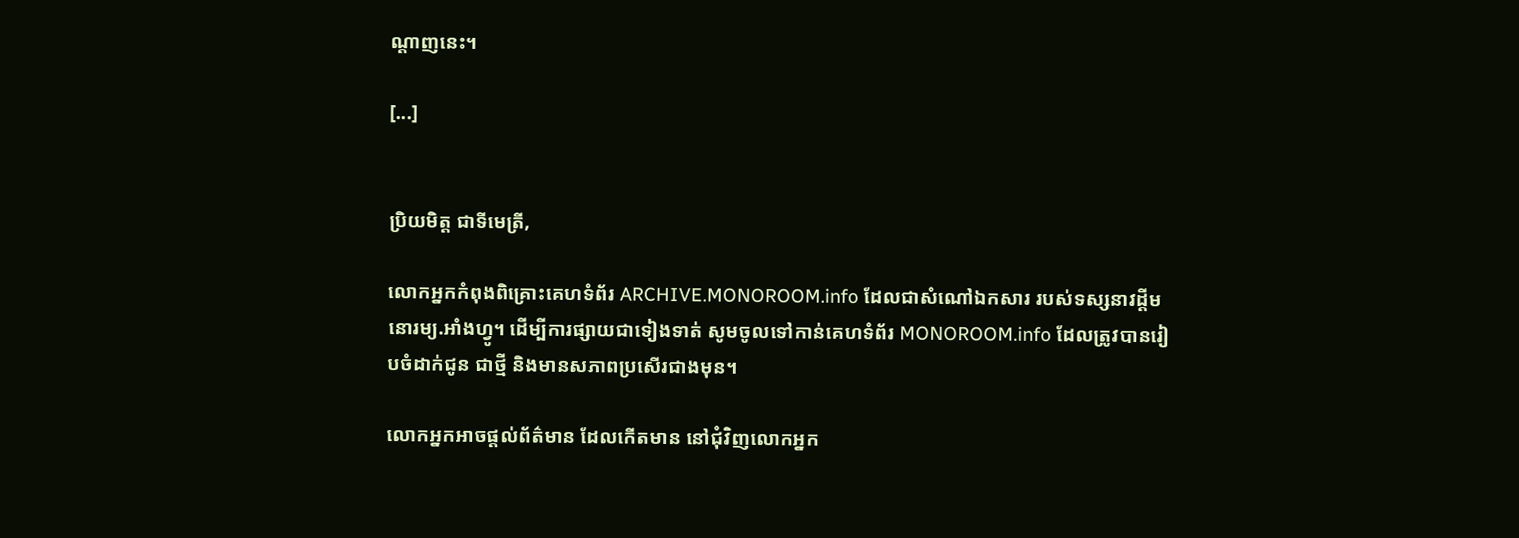ណ្ដាញនេះ។

[...]


ប្រិយមិត្ត ជាទីមេត្រី,

លោកអ្នកកំពុងពិគ្រោះគេហទំព័រ ARCHIVE.MONOROOM.info ដែលជាសំណៅឯកសារ របស់ទស្សនាវដ្ដីមនោរម្យ.អាំងហ្វូ។ ដើម្បីការផ្សាយជាទៀងទាត់ សូមចូលទៅកាន់គេហទំព័រ MONOROOM.info ដែលត្រូវបានរៀបចំដាក់ជូន ជាថ្មី និងមានសភាពប្រសើរជាងមុន។

លោកអ្នកអាចផ្ដល់ព័ត៌មាន ដែលកើតមាន នៅជុំវិញលោកអ្នក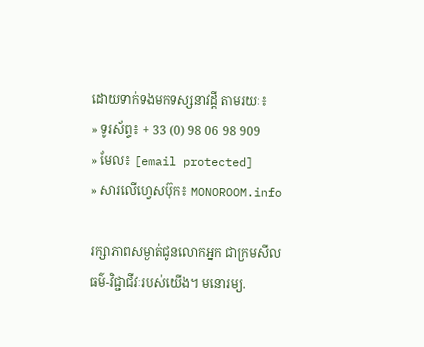ដោយទាក់ទងមកទស្សនាវដ្ដី តាមរយៈ៖
» ទូរស័ព្ទ៖ + 33 (0) 98 06 98 909
» មែល៖ [email protected]
» សារលើហ្វេសប៊ុក៖ MONOROOM.info

រក្សាភាពសម្ងាត់ជូនលោកអ្នក ជាក្រមសីលធម៌-វិជ្ជាជីវៈរបស់យើង។ មនោរម្យ.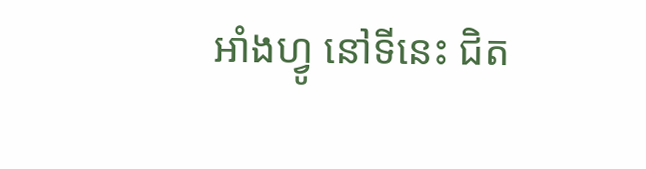អាំងហ្វូ នៅទីនេះ ជិត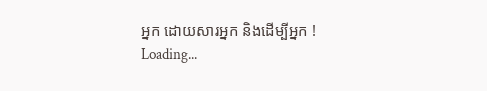អ្នក ដោយសារអ្នក និងដើម្បីអ្នក !
Loading...